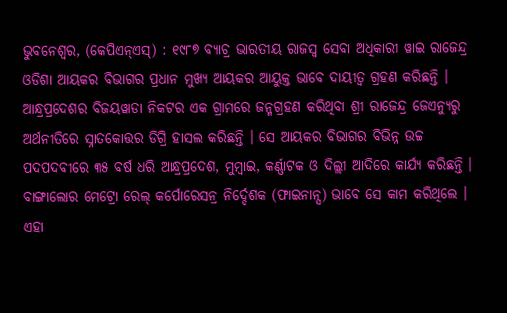ଭୁବନେଶ୍ୱର, (କେପିଏନ୍ଏସ୍) : ୧୯୮୭ ବ୍ୟାଚ୍ର ଭାରତୀୟ ରାଜସ୍ୱ ସେବା ଅଧିକାରୀ ୱାଇ ରାଜେନ୍ଦ୍ର ଓଡିଶା ଆୟକର ବିଭାଗର ପ୍ରଧାନ ମୁଖ୍ୟ ଆୟକର ଆୟୁକ୍ତ ଭାବେ ଦାୟୀତ୍ୱ ଗ୍ରହଣ କରିଛନ୍ତି । ଆନ୍ଧ୍ରପ୍ରଦେଶର ବିଜୟୱାଡା ନିକଟର ଏକ ଗ୍ରାମରେ ଜନ୍ମଗ୍ରହଣ କରିଥିବା ଶ୍ରୀ ରାଜେନ୍ଦ୍ର ଜେଏନ୍ୟୁରୁ ଅର୍ଥନୀତିରେ ସ୍ନାତକୋତ୍ତର ଡିଗ୍ରି ହାସଲ କରିଛନ୍ତି । ସେ ଆୟକର ବିଭାଗର ବିଭିନ୍ନ ଉଚ୍ଚ ପଦପଦବୀରେ ୩୫ ବର୍ଷ ଧରି ଆନ୍ଧ୍ରପ୍ରଦେଶ, ମୁମ୍ବାଇ, କର୍ଣ୍ଣାଟକ ଓ ଦିଲ୍ଲୀ ଆଦିରେ କାର୍ଯ୍ୟ କରିଛନ୍ତି । ବାଙ୍ଗାଲୋର ମେଟ୍ରୋ ରେଲ୍ କର୍ପୋରେସନ୍ର ନିର୍ଦ୍ଦେଶକ (ଫାଇନାନ୍ସ) ଭାବେ ସେ କାମ କରିଥିଲେ । ଏହା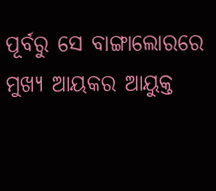ପୂର୍ବରୁ ସେ ବାଙ୍ଗାଲୋରରେ ମୁଖ୍ୟ ଆୟକର ଆୟୁକ୍ତ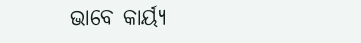ଭାବେ କାର୍ୟ୍ୟ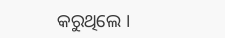କରୁଥିଲେ ।